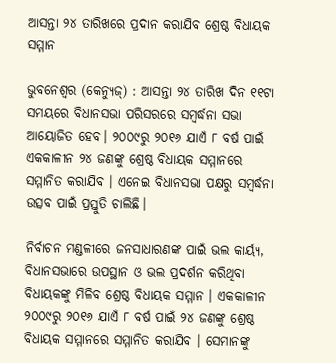ଆସନ୍ତା ୨୪ ତାରିଖରେ ପ୍ରଦାନ କରାଯିବ ଶ୍ରେଷ୍ଠ ବିଧାୟକ ସମ୍ମାନ

ଭୁବନେଶ୍ବର (କେନ୍ୟୁଜ୍) : ଆସନ୍ତା ୨୪ ତାରିଖ ଦିନ ୧୧ଟା ସମୟରେ ବିଧାନସଭା ପରିସରରେ ସମ୍ବର୍ଦ୍ଧନା ସଭା ଆୟୋଜିତ ହେବ। ୨୦୦୯ରୁ ୨୦୧୬ ଯାଏଁ ୮ ବର୍ଷ ପାଇଁ ଏକକାଳୀନ ୨୪ ଜଣଙ୍କୁ ଶ୍ରେଷ୍ଠ ବିଧାୟକ ସମ୍ମାନରେ ସମ୍ମାନିତ କରାଯିବ । ଏନେଇ ବିଧାନସଭା ପକ୍ଷରୁ ସମ୍ବର୍ଦ୍ଧନା ଉତ୍ସବ ପାଇଁ ପ୍ରସ୍ତୁତି ଚାଲିଛି।

ନିର୍ବାଚନ ମଣ୍ଡଳୀରେ ଜନସାଧାରଣଙ୍କ ପାଇଁ ଭଲ କାର୍ୟ୍ୟ, ବିଧାନସଭାରେ ଉପସ୍ଥାନ ଓ ଭଲ ପ୍ରଦର୍ଶନ କରିଥିବା ବିଧାୟକଙ୍କୁ ମିଳିବ ଶ୍ରେଷ୍ଠ ବିଧାୟକ ସମ୍ମାନ । ଏକକାଳୀନ ୨୦୦୯ରୁ ୨୦୧୬ ଯାଏଁ ୮ ବର୍ଷ ପାଇଁ ୨୪ ଜଣଙ୍କୁ ଶ୍ରେଷ୍ଠ ବିଧାୟକ ସମ୍ମାନରେ ସମ୍ମାନିତ କରାଯିବ । ସେମାନଙ୍କୁ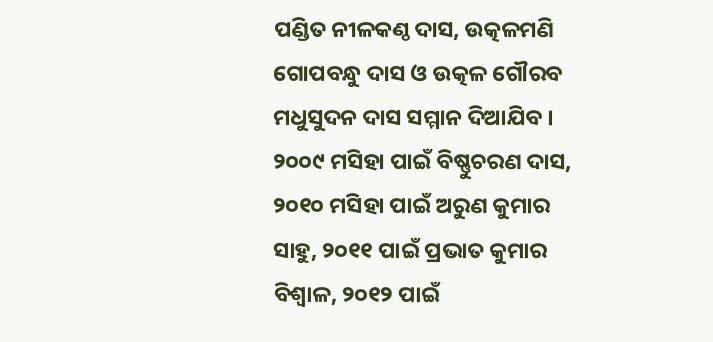ପଣ୍ଡିତ ନୀଳକଣ୍ଠ ଦାସ, ଉତ୍କଳମଣି ଗୋପବନ୍ଧୁ ଦାସ ଓ ଉତ୍କଳ ଗୌରବ ମଧୁସୁଦନ ଦାସ ସମ୍ମାନ ଦିଆଯିବ । ୨୦୦୯ ମସିହା ପାଇଁ ବିଷ୍ଣୁଚରଣ ଦାସ, ୨୦୧୦ ମସିହା ପାଇଁ ଅରୁଣ କୁମାର ସାହୁ, ୨୦୧୧ ପାଇଁ ପ୍ରଭାତ କୁମାର ବିଶ୍ୱାଳ, ୨୦୧୨ ପାଇଁ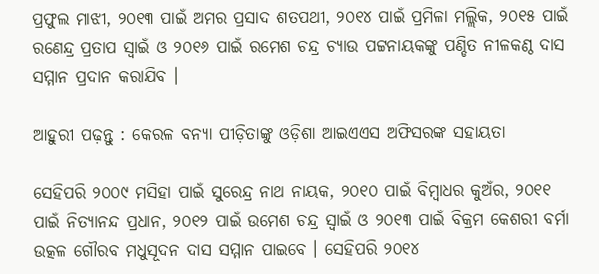ପ୍ରଫୁଲ ମାଝୀ, ୨୦୧୩ ପାଇଁ ଅମର ପ୍ରସାଦ ଶତପଥୀ, ୨୦୧୪ ପାଇଁ ପ୍ରମିଳା ମଲ୍ଲିକ, ୨୦୧୫ ପାଇଁ ରଣେନ୍ଦ୍ର ପ୍ରତାପ ସ୍ୱାଇଁ ଓ ୨୦୧୬ ପାଇଁ ରମେଶ ଚନ୍ଦ୍ର ଚ୍ୟାଉ ପଟ୍ଟନାୟକଙ୍କୁ ପଣ୍ଡିତ ନୀଳକଣ୍ଠ ଦାସ ସମ୍ମାନ ପ୍ରଦାନ କରାଯିବ ।

ଆହୁରୀ ପଢ଼ନ୍ତୁ : କେରଳ ବନ୍ୟା ପୀଡ଼ିତାଙ୍କୁ ଓଡ଼ିଶା ଆଇଏଏସ ଅଫିସରଙ୍କ ସହାୟତା

ସେହିପରି ୨୦୦୯ ମସିହା ପାଇଁ ସୁରେନ୍ଦ୍ର ନାଥ ନାୟକ, ୨୦୧୦ ପାଇଁ ବିମ୍ବାଧର କୁଅଁର, ୨୦୧୧ ପାଇଁ ନିତ୍ୟାନନ୍ଦ ପ୍ରଧାନ, ୨୦୧୨ ପାଇଁ ଉମେଶ ଚନ୍ଦ୍ର ସ୍ୱାଇଁ ଓ ୨୦୧୩ ପାଇଁ ବିକ୍ରମ କେଶରୀ ବର୍ମା ଉତ୍କଳ ଗୌରବ ମଧୁସୂଦନ ଦାସ ସମ୍ମାନ ପାଇବେ । ସେହିପରି ୨୦୧୪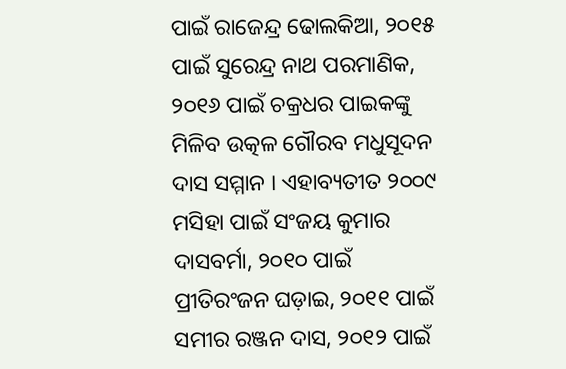ପାଇଁ ରାଜେନ୍ଦ୍ର ଢୋଲକିଆ, ୨୦୧୫ ପାଇଁ ସୁରେନ୍ଦ୍ର ନାଥ ପରମାଣିକ, ୨୦୧୬ ପାଇଁ ଚକ୍ରଧର ପାଇକଙ୍କୁ ମିଳିବ ଉତ୍କଳ ଗୌରବ ମଧୁସୂଦନ ଦାସ ସମ୍ମାନ । ଏହାବ୍ୟତୀତ ୨୦୦୯ ମସିହା ପାଇଁ ସଂଜୟ କୁମାର ଦାସବର୍ମା, ୨୦୧୦ ପାଇଁ ପ୍ରୀତିରଂଜନ ଘଡ଼ାଇ, ୨୦୧୧ ପାଇଁ ସମୀର ରଞ୍ଜନ ଦାସ, ୨୦୧୨ ପାଇଁ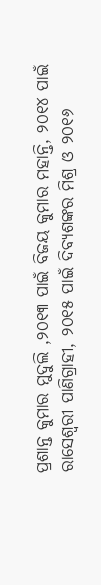ପ୍ରଶାନ୍ତ କୁମାର ମୁଦୁଲି ,୨୦୧୩ ପାଇଁ ବିଜୟ କୁମାର ମହାନ୍ତି, ୨୦୧୪ ପାଇଁ ରାସେଶ୍ୱରୀ ପାଣିଗ୍ରାହୀ, ୨୦୧୫ ପାଇଁ ଦିବ୍ୟଶଙ୍କର ମିଶ୍ର ଓ ୨୦୧୬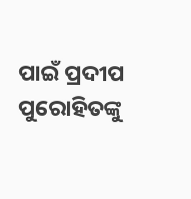ପାଇଁ ପ୍ରଦୀପ ପୁରୋହିତଙ୍କୁ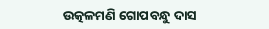ଉତ୍କଳମଣି ଗୋପବନ୍ଧୁ ଦାସ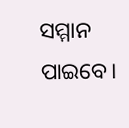ସମ୍ମାନ ପାଇବେ।